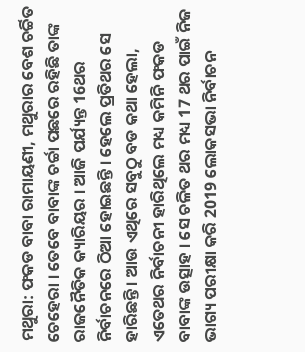ମଥୁରା: ଫକଡ ବାବା ରାମାୟଣୀ, ମଥୁରାର ବେଶ ଚର୍ଚ୍ଚିତ ଚେହେରା । ତେବେ ବାବାଙ୍କ ଚର୍ଚ୍ଚା ପଛରେ ରହିଛି ତାଙ୍କ ରାଜନୈତିକ କ୍ୟାରିୟର । ଆଜି ପର୍ଯ୍ୟନ୍ତ 16ଥର ନିର୍ବାଚନରେ ଠିଆ ହୋଇଛନ୍ତି । ହେଲେ ପ୍ରତିଥର ସେ ହାରିଛନ୍ତି । ଆଉ ଏଥିରେ ସବୁଠୁ ବଡ କଥା ହେଲା, ଏତେଥର ନିର୍ବାଚନୀ ହାରିଥିଲେ ମଧ୍ୟ କମିନି ଫକଡ ବାବାଙ୍କ ଉତ୍ସାହ । ସେ ଚଳିତ ଥର ମଧ୍ୟ 17 ଥର ପାଇଁ ନିଜ ଭାଗ୍ୟ ପରୀକ୍ଷା କରି 2019 ଲୋକସଭା ନିର୍ବାଚନ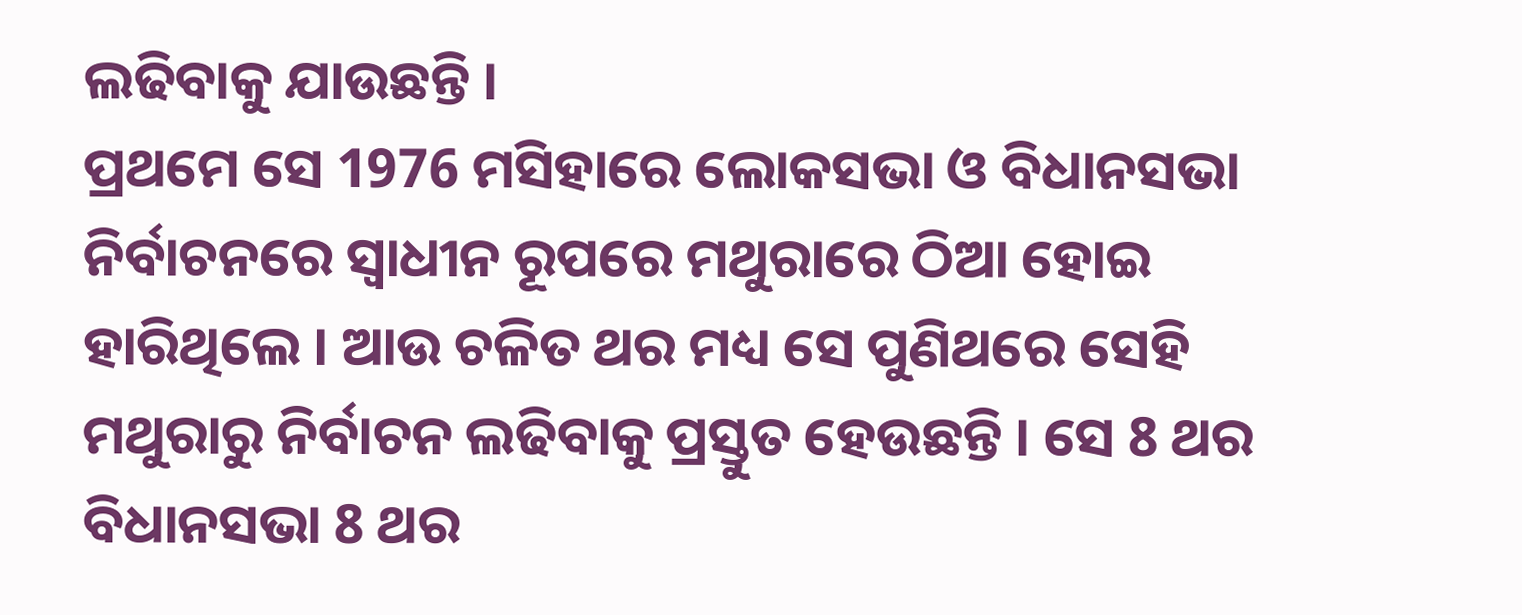ଲଢିବାକୁ ଯାଉଛନ୍ତି ।
ପ୍ରଥମେ ସେ 1976 ମସିହାରେ ଲୋକସଭା ଓ ବିଧାନସଭା ନିର୍ବାଚନରେ ସ୍ୱାଧୀନ ରୂପରେ ମଥୁରାରେ ଠିଆ ହୋଇ ହାରିଥିଲେ । ଆଉ ଚଳିତ ଥର ମଧ୍ୟ ସେ ପୁଣିଥରେ ସେହି ମଥୁରାରୁ ନିର୍ବାଚନ ଲଢିବାକୁ ପ୍ରସ୍ତୁତ ହେଉଛନ୍ତି । ସେ 8 ଥର ବିଧାନସଭା 8 ଥର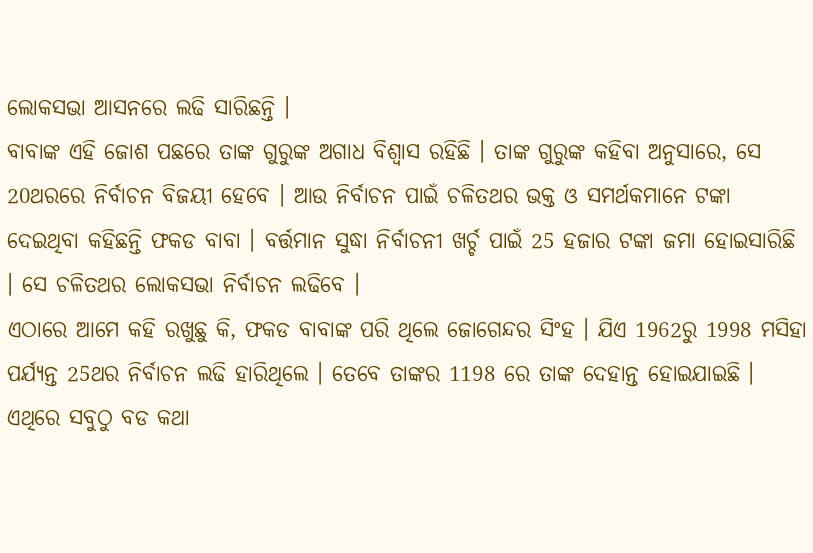ଲୋକସଭା ଆସନରେ ଲଢି ସାରିଛନ୍ତି ।
ବାବାଙ୍କ ଏହି ଜୋଶ ପଛରେ ତାଙ୍କ ଗୁରୁଙ୍କ ଅଗାଧ ବିଶ୍ୱାସ ରହିଛି । ତାଙ୍କ ଗୁରୁଙ୍କ କହିବା ଅନୁସାରେ, ସେ 20ଥରରେ ନିର୍ବାଚନ ବିଜୟୀ ହେବେ । ଆଉ ନିର୍ବାଚନ ପାଇଁ ଚଳିତଥର ଭକ୍ତ ଓ ସମର୍ଥକମାନେ ଟଙ୍କା ଦେଇଥିବା କହିଛନ୍ତି ଫକଡ ବାବା । ବର୍ତ୍ତମାନ ସୁଦ୍ଧା ନିର୍ବାଚନୀ ଖର୍ଚ୍ଚ ପାଇଁ 25 ହଜାର ଟଙ୍କା ଜମା ହୋଇସାରିଛି । ସେ ଚଳିତଥର ଲୋକସଭା ନିର୍ବାଚନ ଲଢିବେ ।
ଏଠାରେ ଆମେ କହି ରଖୁଛୁ କି, ଫକଡ ବାବାଙ୍କ ପରି ଥିଲେ ଜୋଗେନ୍ଦର ସିଂହ । ଯିଏ 1962ରୁ 1998 ମସିହା ପର୍ଯ୍ୟନ୍ତ 25ଥର ନିର୍ବାଚନ ଲଢି ହାରିଥିଲେ । ତେବେ ତାଙ୍କର 1198 ରେ ତାଙ୍କ ଦେହାନ୍ତ ହୋଇଯାଇଛି । ଏଥିରେ ସବୁଠୁ ବଡ କଥା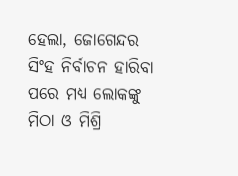ହେଲା, ଜୋଗେନ୍ଦର ସିଂହ ନିର୍ବାଚନ ହାରିବା ପରେ ମଧ୍ୟ ଲୋକଙ୍କୁ ମିଠା ଓ ମିଶ୍ରି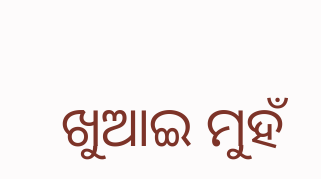ଖୁଆଇ ମୁହଁ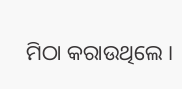ମିଠା କରାଉଥିଲେ ।